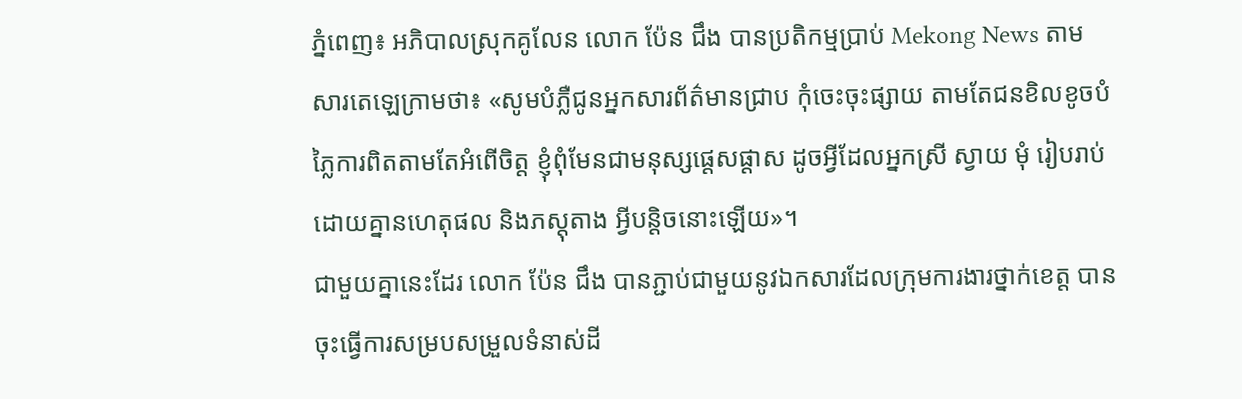ភ្នំពេញ៖ អភិបាលស្រុកគូលែន លោក ប៉ែន ជឹង បានប្រតិកម្មប្រាប់ Mekong News តាមសារតេឡេក្រាមថា៖ «សូមបំភ្លឺជូនអ្នកសារព័ត៌មានជ្រាប កុំចេះចុះផ្សាយ តាមតែជនខិលខូចបំភ្លៃការពិតតាមតែអំពើចិត្ត ខ្ញុំពុំមែនជាមនុស្សផ្ដេសផ្ដាស ដូចអ្វីដែលអ្នកស្រី ស្វាយ មុំ រៀបរាប់ដោយគ្នានហេតុផល និងភស្តុតាង អ្វីបន្តិចនោះឡើយ»។
ជាមួយគ្នានេះដែរ លោក ប៉ែន ជឹង បានភ្ជាប់ជាមួយនូវឯកសារដែលក្រុមការងារថ្នាក់ខេត្ត បានចុះធ្វើការសម្របសម្រួលទំនាស់ដី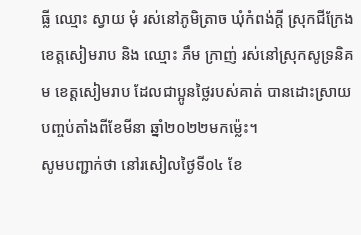ធ្លី ឈ្មោះ ស្វាយ មុំ រស់នៅភូមិត្រាច ឃុំកំពង់ក្តី ស្រុកជីក្រែង ខេត្តសៀមរាប និង ឈ្មោះ ភឹម ក្រាញ់ រស់នៅស្រុកសូទ្រនិគម ខេត្តសៀមរាប ដែលជាប្អូនថ្លៃរបស់គាត់ បានដោះស្រាយបញ្ចប់តាំងពីខែមីនា ឆ្នាំ២០២២មកម្ល៉េះ។
សូមបញ្ជាក់ថា នៅរសៀលថ្ងៃទី០៤ ខែ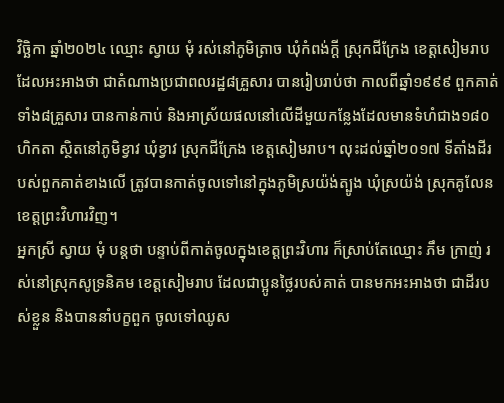វិច្ឆិកា ឆ្នាំ២០២៤ ឈ្មោះ ស្វាយ មុំ រស់នៅភូមិត្រាច ឃុំកំពង់ក្តី ស្រុកជីក្រែង ខេត្តសៀមរាប ដែលអះអាងថា ជាតំណាងប្រជាពលរដ្ឋ៨គ្រួសារ បានរៀបរាប់ថា កាលពីឆ្នាំ១៩៩៩ ពួកគាត់ទាំង៨គ្រួសារ បានកាន់កាប់ និងអាស្រ័យផលនៅលើដីមួយកន្លែងដែលមានទំហំជាង១៨០ហិកតា ស្ថិតនៅភូមិខ្វាវ ឃុំខ្វាវ ស្រុកជីក្រែង ខេត្តសៀមរាប។ លុះដល់ឆ្នាំ២០១៧ ទីតាំងដីរបស់ពួកគាត់ខាងលើ ត្រូវបានកាត់ចូលទៅនៅក្នុងភូមិស្រយ៉ង់ត្បូង ឃុំស្រយ៉ង់ ស្រុកគូលែន ខេត្តព្រះវិហារវិញ។
អ្នកស្រី ស្វាយ មុំ បន្តថា បន្ទាប់ពីកាត់ចូលក្នុងខេត្តព្រះវិហារ ក៏ស្រាប់តែឈ្មោះ ភឹម ក្រាញ់ រស់នៅស្រុកសូទ្រនិគម ខេត្តសៀមរាប ដែលជាប្អូនថ្លៃរបស់គាត់ បានមកអះអាងថា ជាដីរបស់ខ្លួន និងបាននាំបក្ខពួក ចូលទៅឈូស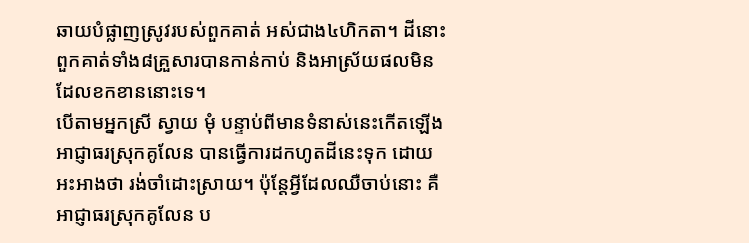ឆាយបំផ្លាញស្រូវរបស់ពួកគាត់ អស់ជាង៤ហិកតា។ ដីនោះពួកគាត់ទាំង៨គ្រួសារបានកាន់កាប់ និងអាស្រ័យផលមិនដែលខកខាននោះទេ។
បើតាមអ្នកស្រី ស្វាយ មុំ បន្ទាប់ពីមានទំនាស់នេះកើតឡើងអាជ្ញាធរស្រុកគូលែន បានធ្វើការដកហូតដីនេះទុក ដោយអះអាងថា រង់ចាំដោះស្រាយ។ ប៉ុន្តែអ្វីដែលឈឺចាប់នោះ គឺអាជ្ញាធរស្រុកគូលែន ប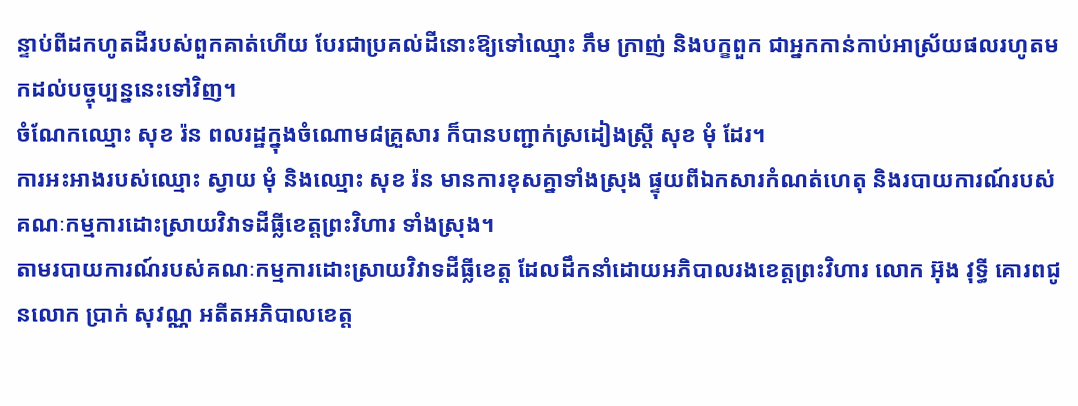ន្ទាប់ពីដកហូតដីរបស់ពួកគាត់ហើយ បែរជាប្រគល់ដីនោះឱ្យទៅឈ្មោះ ភឹម ក្រាញ់ និងបក្ខពួក ជាអ្នកកាន់កាប់អាស្រ័យផលរហូតមកដល់បច្ចុប្បន្ននេះទៅវិញ។
ចំណែកឈ្មោះ សុខ រ៉ន ពលរដ្ឋក្នុងចំណោម៨គ្រួសារ ក៏បានបញ្ជាក់ស្រដៀងស្រី្ត សុខ មុំ ដែរ។
ការអះអាងរបស់ឈ្មោះ ស្វាយ មុំ និងឈ្មោះ សុខ រ៉ន មានការខុសគ្នាទាំងស្រុង ផ្ទុយពីឯកសារកំណត់ហេតុ និងរបាយការណ៍របស់គណៈកម្មការដោះស្រាយវិវាទដីធ្លីខេត្តព្រះវិហារ ទាំងស្រុង។
តាមរបាយការណ៍របស់គណៈកម្មការដោះស្រាយវិវាទដីធ្លីខេត្ត ដែលដឹកនាំដោយអភិបាលរងខេត្តព្រះវិហារ លោក អ៊ុង វុទ្ធី គោរពជូនលោក ប្រាក់ សុវណ្ណ អតីតអភិបាលខេត្ត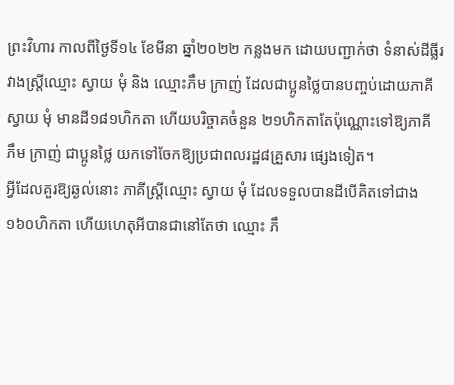ព្រះវិហារ កាលពីថ្ងៃទី១៤ ខែមីនា ឆ្នាំ២០២២ កន្លងមក ដោយបញ្ជាក់ថា ទំនាស់ដីធ្លីរវាងស្រ្តីឈ្មោះ ស្វាយ មុំ និង ឈ្មោះភឹម ក្រាញ់ ដែលជាប្អូនថ្លៃបានបញ្ចប់ដោយភាគី ស្វាយ មុំ មានដី១៨១ហិកតា ហើយបរិច្ចាគចំនួន ២១ហិកតាតែប៉ុណ្ណោះទៅឱ្យភាគី ភឹម ក្រាញ់ ជាប្អូនថ្លៃ យកទៅចែកឱ្យប្រជាពលរដ្ឋ៨គ្រួសារ ផ្សេងទៀត។
អ្វីដែលគួរឱ្យឆ្ងល់នោះ ភាគីស្រ្តីឈ្មោះ ស្វាយ មុំ ដែលទទួលបានដីបើគិតទៅជាង ១៦០ហិកតា ហើយហេតុអីបានជានៅតែថា ឈ្មោះ ភឹ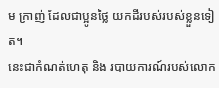ម ក្រាញ់ ដែលជាប្អូនថ្លៃ យកដីរបស់របស់ខ្លួនទៀត។
នេះជាកំណត់ហេតុ និង របាយការណ៍របស់លោក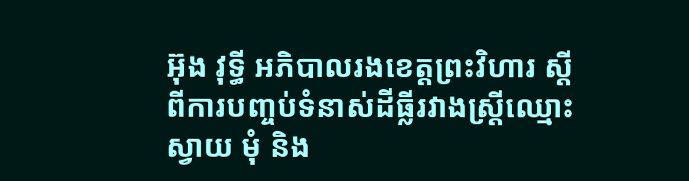អ៊ុង វុទ្ធី អភិបាលរងខេត្តព្រះវិហារ ស្តីពីការបញ្ចប់ទំនាស់ដីធ្លីរវាងស្រ្តីឈ្មោះ ស្វាយ មុំ និង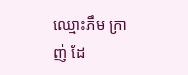ឈ្មោះភឹម ក្រាញ់ ដែ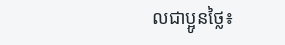លជាប្អូនថ្លៃ៖